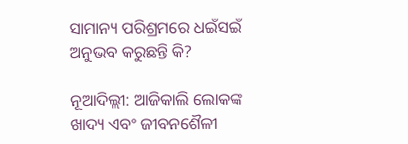ସାମାନ୍ୟ ପରିଶ୍ରମରେ ଧଇଁସଇଁ ଅନୁଭବ କରୁଛନ୍ତି କି?

ନୂଆଦିଲ୍ଲୀ: ଆଜିକାଲି ଲୋକଙ୍କ ଖାଦ୍ୟ ଏବଂ ଜୀବନଶୈଳୀ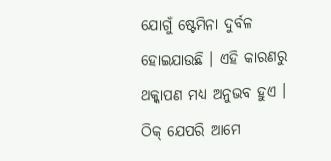ଯୋଗୁଁ ଷ୍ଟେମିନା ଦୁର୍ବଳ ହୋଇଯାଉଛି । ଏହି କାରଣରୁ ଥକ୍କାପଣ ମଧ୍ୟ ଅନୁଭବ ହୁଏ । ଠିକ୍ ଯେପରି ଆମେ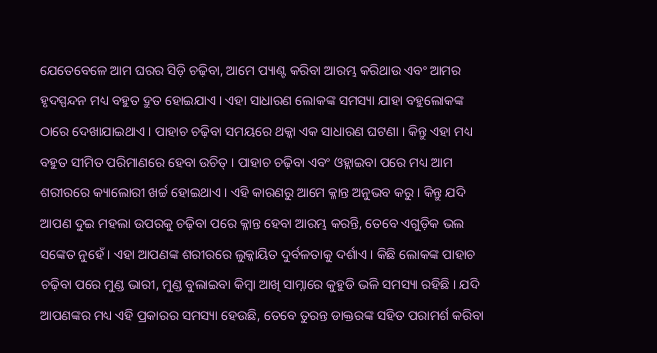ଯେତେବେଳେ ଆମ ଘରର ସିଡ଼ି ଚଢ଼ିବା, ଆମେ ପ୍ୟାଣ୍ଟ କରିବା ଆରମ୍ଭ କରିଥାଉ ଏବଂ ଆମର ହୃଦସ୍ପନ୍ଦନ ମଧ୍ୟ ବହୁତ ଦ୍ରୁତ ହୋଇଯାଏ । ଏହା ସାଧାରଣ ଲୋକଙ୍କ ସମସ୍ୟା ଯାହା ବହୁଲୋକଙ୍କ ଠାରେ ଦେଖାଯାଇଥାଏ । ପାହାଚ ଚଢ଼ିବା ସମୟରେ ଥକ୍କା ଏକ ସାଧାରଣ ଘଟଣା । କିନ୍ତୁ ଏହା ମଧ୍ୟ ବହୁତ ସୀମିତ ପରିମାଣରେ ହେବା ଉଚିତ୍ । ପାହାଚ ଚଢ଼ିବା ଏବଂ ଓହ୍ଲାଇବା ପରେ ମଧ୍ୟ ଆମ ଶରୀରରେ କ୍ୟାଲୋରୀ ଖର୍ଚ୍ଚ ହୋଇଥାଏ । ଏହି କାରଣରୁ ଆମେ କ୍ଳାନ୍ତ ଅନୁଭବ କରୁ । କିନ୍ତୁ ଯଦି ଆପଣ ଦୁଇ ମହଲା ଉପରକୁ ଚଢ଼ିବା ପରେ କ୍ଳାନ୍ତ ହେବା ଆରମ୍ଭ କରନ୍ତି, ତେବେ ଏଗୁଡ଼ିକ ଭଲ ସଙ୍କେତ ନୁହେଁ । ଏହା ଆପଣଙ୍କ ଶରୀରରେ ଲୁକ୍କାୟିତ ଦୁର୍ବଳତାକୁ ଦର୍ଶାଏ । କିଛି ଲୋକଙ୍କ ପାହାଚ ଚଢ଼ିବା ପରେ ମୁଣ୍ଡ ଭାରୀ, ମୁଣ୍ଡ ବୁଲାଇବା କିମ୍ବା ଆଖି ସାମ୍ନାରେ କୁହୁଡି ଭଳି ସମସ୍ୟା ରହିଛି । ଯଦି ଆପଣଙ୍କର ମଧ୍ୟ ଏହି ପ୍ରକାରର ସମସ୍ୟା ହେଉଛି, ତେବେ ତୁରନ୍ତ ଡାକ୍ତରଙ୍କ ସହିତ ପରାମର୍ଶ କରିବା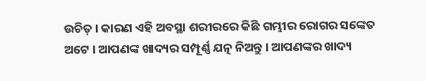ଉଚିତ୍ । କାରଣ ଏହି ଅବସ୍ଥା ଶରୀରରେ କିଛି ଗମ୍ଭୀର ରୋଗର ସଙ୍କେତ ଅଟେ । ଆପଣଙ୍କ ଖାଦ୍ୟର ସମ୍ପୂର୍ଣ୍ଣ ଯତ୍ନ ନିଅନ୍ତୁ । ଆପଣଙ୍କର ଖାଦ୍ୟ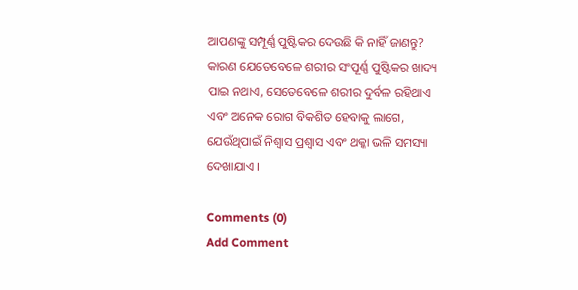ଆପଣଙ୍କୁ ସମ୍ପୂର୍ଣ୍ଣ ପୁଷ୍ଟିକର ଦେଉଛି କି ନାହିଁ ଜାଣନ୍ତୁ? କାରଣ ଯେତେବେଳେ ଶରୀର ସଂପୂର୍ଣ୍ଣ ପୁଷ୍ଟିକର ଖାଦ୍ୟ ପାଇ ନଥାଏ, ସେତେବେଳେ ଶରୀର ଦୁର୍ବଳ ରହିଥାଏ ଏବଂ ଅନେକ ରୋଗ ବିକଶିତ ହେବାକୁ ଲାଗେ, ଯେଉଁଥିପାଇଁ ନିଶ୍ୱାସ ପ୍ରଶ୍ୱାସ ଏବଂ ଥକ୍କା ଭଳି ସମସ୍ୟା ଦେଖାଯାଏ ।

Comments (0)
Add Comment